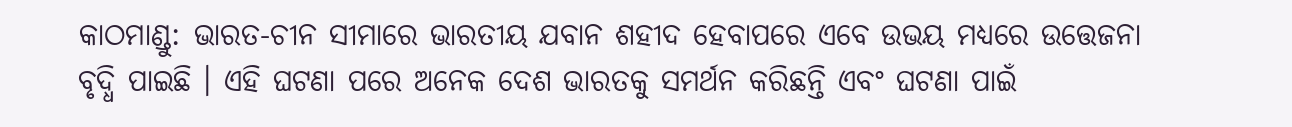କାଠମାଣ୍ଡୁ: ଭାରତ-ଚୀନ ସୀମାରେ ଭାରତୀୟ ଯବାନ ଶହୀଦ ହେବାପରେ ଏବେ ଉଭୟ ମଧ୍ୟରେ ଉତ୍ତେଜନା ବୃଦ୍ଧି ପାଇଛି । ଏହି ଘଟଣା ପରେ ଅନେକ ଦେଶ ଭାରତକୁ ସମର୍ଥନ କରିଛନ୍ତି ଏବଂ ଘଟଣା ପାଇଁ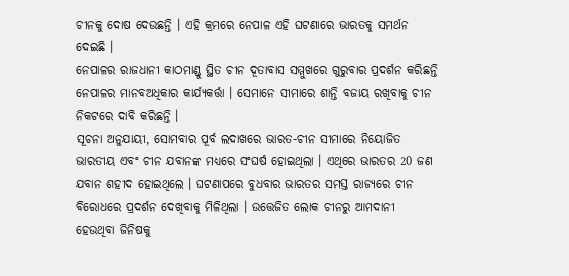ଚୀନକୁ ଦୋଷ ଦେଉଛନ୍ତି । ଏହି କ୍ରମରେ ନେପାଳ ଏହି ଘଟଣାରେ ଭାରତକୁ ସମର୍ଥନ ଦେଇଛି ।
ନେପାଳର ରାଜଧାନୀ କାଠମାଣ୍ଡୁ ସ୍ଥିତ ଚୀନ ଦୂତାବାସ ସମ୍ମୁଖରେ ଗୁରୁବାର ପ୍ରଦର୍ଶନ କରିଛନ୍ତି ନେପାଳର ମାନବଅଧିକାର କାର୍ଯ୍ୟକର୍ତ୍ତା । ସେମାନେ ସୀମାରେ ଶାନ୍ତି ବଜାୟ ରଖିବାକୁ ଚୀନ ନିକଟରେ ଦାବି କରିଛନ୍ତି ।
ସୂଚନା ଅନୁଯାୟୀ, ସୋମବାର ପୂର୍ବ ଲଦାଖରେ ଭାରତ-ଚୀନ ସୀମାରେ ନିୟୋଜିତ ଭାରତୀୟ ଏବଂ ଚୀନ ଯବାନଙ୍କ ମଧ୍ୟରେ ସଂଘର୍ଷ ହୋଇଥିଲା । ଏଥିରେ ଭାରତର 20 ଜଣ ଯବାନ ଶହୀଦ ହୋଇଥିଲେ । ଘଟଣାପରେ ବୁଧବାର ଭାରତର ସମସ୍ତ ରାଜ୍ୟରେ ଚୀନ ବିରୋଧରେ ପ୍ରଦର୍ଶନ ଦେଖିବାକୁ ମିଳିଥିଲା । ଉତ୍ତେଜିତ ଲୋକ ଚୀନରୁ ଆମଦାନୀ ହେଉଥିବା ଜିନିଷକୁ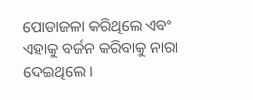ପୋଡାଜଳା କରିଥିଲେ ଏବଂ ଏହାକୁ ବର୍ଜନ କରିବାକୁ ନାରା ଦେଇଥିଲେ ।